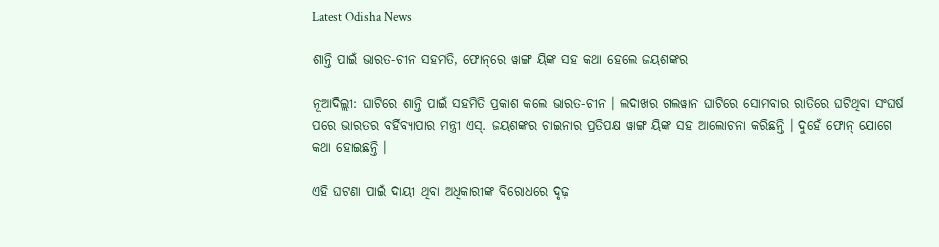Latest Odisha News

ଶାନ୍ତି ପାଇଁ ଭାରତ-ଚୀନ ସହମତି, ଫୋନ୍‌ରେ ୱାଙ୍ଗ ୟିଙ୍କ ସହ କଥା ହେଲେ ଜୟଶଙ୍କର

ନୂଆଦିଲ୍ଲୀ: ଘାଟିରେ ଶାନ୍ତି ପାଇଁ ସହମିତି ପ୍ରକାଶ କଲେ ଭାରତ-ଚୀନ । ଲଦାଖର ଗଲୱାନ ଘାଟିରେ ସୋମବାର ରାତିରେ ଘଟିଥିବା ସଂଘର୍ଷ ପରେ ଭାରତର ବର୍ହିବ୍ୟାପାର ମନ୍ତ୍ରୀ ଏସ୍‌. ଜୟଶଙ୍କର ଚାଇନାର ପ୍ରତିପକ୍ଷ ୱାଙ୍ଗ ୟିଙ୍କ ସହ ଆଲୋଚନା କରିଛନ୍ତି । ଦୁହେଁ ଫୋନ୍ ଯୋଗେ କଥା ହୋଇଛନ୍ତି ।

ଏହି ଘଟଣା ପାଇଁ ଦାୟୀ ଥିବା ଅଧିକାରୀଙ୍କ ବିରୋଧରେ ଦୃଢ଼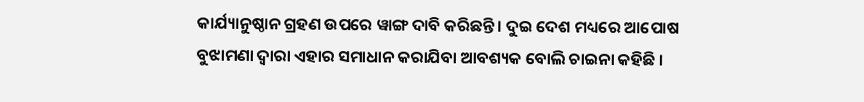କାର୍ଯ୍ୟାନୁଷ୍ଠାନ ଗ୍ରହଣ ଉପରେ ୱାଙ୍ଗ ଦାବି କରିଛନ୍ତି । ଦୁଇ ଦେଶ ମଧ୍ୟରେ ଆପୋଷ ବୁଝାମଣା ଦ୍ୱାରା ଏହାର ସମାଧାନ କରାଯିବା ଆବଶ୍ୟକ ବୋଲି ଚାଇନା କହିଛି ।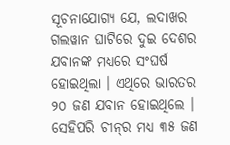ସୂଚନାଯୋଗ୍ୟ ଯେ, ଲଦାଖର ଗଲୱାନ ଘାଟିରେ ଦୁଇ ଦେଶର ଯବାନଙ୍କ ମଧ୍ୟରେ ସଂଘର୍ଷ ହୋଇଥିଲା । ଏଥିରେ ଭାରତର ୨୦ ଜଣ ଯବାନ ହୋଇଥିଲେ । ସେହିପରି ଚୀନ୍‌ର ମଧ୍ୟ ୩୫ ଜଣ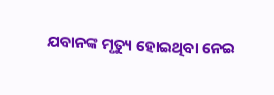ଯବାନଙ୍କ ମୃତ୍ୟୁ ହୋଇଥିବା ନେଇ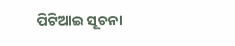ପିଟିଆଇ ସୂଚନା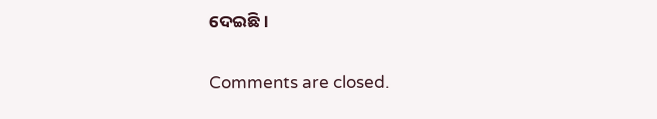ଦେଇଛି ।

Comments are closed.